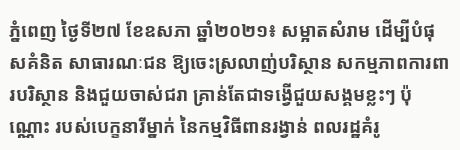ភ្នំពេញ ថ្ងៃទី២៧ ខែឧសភា ឆ្នាំ២០២១៖ សម្អាតសំរាម ដើម្បីបំផុសគំនិត សាធារណៈជន ឱ្យចេះស្រលាញ់បរិស្ថាន សកម្មភាពការពារបរិស្ថាន និងជួយចាស់ជរា គ្រាន់តែជាទង្វើជួយសង្គមខ្លះៗ ប៉ុណ្ណោះ របស់បេក្ខនារីម្នាក់ នៃកម្មវិធីពានរង្វាន់ ពលរដ្ឋគំរូ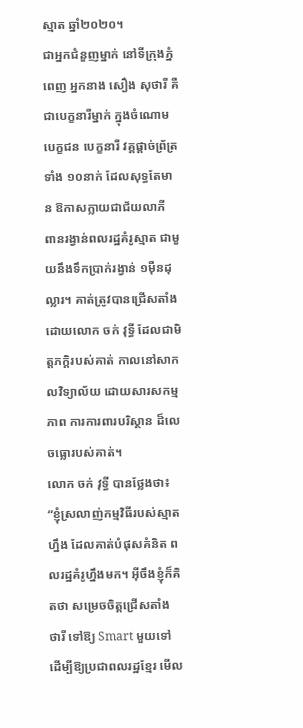ស្មាត ឆ្នាំ២០២០។
ជាអ្នកជំនួញម្នាក់ នៅទីក្រុងភ្នំពេញ អ្នកនាង សឿង សុថារី គឺជាបេក្ខនារីម្នាក់ ក្នុងចំណោមបេក្ខជន បេក្ខនារី វគ្គផ្ដាច់ព្រ័ត្រទាំង ១០នាក់ ដែលសុទ្ធតែមាន ឱកាសក្លាយជាជ័យលាភី ពានរង្វាន់ពលរដ្ឋគំរូស្មាត ជាមួយនឹងទឹកប្រាក់រង្វាន់ ១ម៉ឺនដុល្លារ។ គាត់ត្រូវបានជ្រើសតាំង ដោយលោក ចក់ វុទ្ធី ដែលជាមិត្តភក្តិរបស់គាត់ កាលនៅសាកលវិទ្យាល័យ ដោយសារសកម្មភាព ការការពារបរិស្ថាន ដ៏លេចធ្លោរបស់គាត់។
លោក ចក់ វុទ្ធី បានថ្លែងថា៖ “ខ្ញុំស្រលាញ់កម្មវិធីរបស់ស្មាតហ្នឹង ដែលគាត់បំផុសគំនិត ពលរដ្ឋគំរូហ្នឹងមក។ អ៊ីចឹងខ្ញុំក៏គិតថា សម្រេចចិត្តជ្រើសតាំង ថារី ទៅឱ្យ Smart មួយទៅ ដើម្បីឱ្យប្រជាពលរដ្ឋខ្មែរ មើល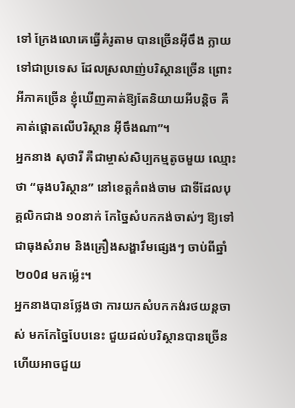ទៅ ក្រែងលោគេធ្វើគំរូតាម បានច្រើនអ៊ីចឹង ក្លាយទៅជាប្រទេស ដែលស្រលាញ់បរិស្ថានច្រើន ព្រោះអីភាគច្រើន ខ្ញុំឃើញគាត់ឱ្យតែនិយាយអីបន្តិច គឺគាត់ផ្ដោតលើបរិស្ថាន អ៊ីចឹងណា”។
អ្នកនាង សុថារី គឺជាម្ចាស់សិប្បកម្មតូចមួយ ឈ្មោះថា “ធុងបរិស្ថាន” នៅខេត្តកំពង់ចាម ជាទីដែលបុគ្គលិកជាង ១០នាក់ កែច្នៃសំបកកង់ចាស់ៗ ឱ្យទៅជាធុងសំរាម និងគ្រឿងសង្ហារឹមផ្សេងៗ ចាប់ពីឆ្នាំ២០0៨ មកម្ល៉េះ។
អ្នកនាងបានថ្លែងថា ការយកសំបកកង់រថយន្តចាស់ មកកែច្នៃបែបនេះ ជួយដល់បរិស្ថានបានច្រើន ហើយអាចជួយ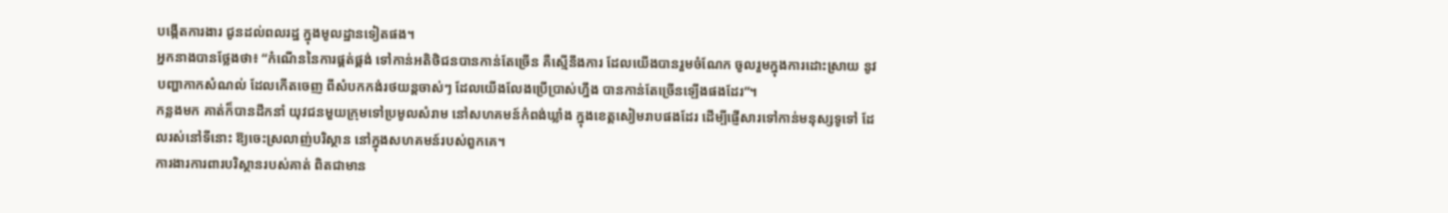បង្កើតការងារ ជូនដល់ពលរដ្ឋ ក្នុងមូលដ្ឋានទៀតផង។
អ្នកនាងបានថ្លែងថា៖ “កំណើននៃការផ្គត់ផ្គង់ ទៅកាន់អតិថិជនបានកាន់តែច្រើន គឺស្មើនឹងការ ដែលយើងបានរួមចំណែក ចូលរួមក្នុងការដោះស្រាយ នូវបញ្ហាកាកសំណល់ ដែលកើតចេញ ពីសំបកកង់រថយន្ដចាស់ៗ ដែលយើងលែងប្រើប្រាស់ហ្នឹង បានកាន់តែច្រើនឡើងផងដែរ”។
កន្លងមក គាត់ក៏បានដឹកនាំ យុវជនមួយក្រុមទៅប្រមូលសំរាម នៅសហគមន៍កំពង់ឃ្លាំង ក្នុងខេត្តសៀមរាបផងដែរ ដើម្បីផ្ញើសារទៅកាន់មនុស្សទូទៅ ដែលរស់នៅទីនោះ ឱ្យចេះស្រលាញ់បរិស្ថាន នៅក្នុងសហគមន៍របស់ពួកគេ។
ការងារការពារបរិស្ថានរបស់គាត់ ពិតជាមាន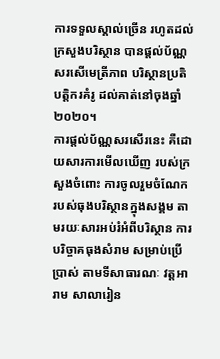ការទទួលស្គាល់ច្រើន រហូតដល់ក្រសួងបរិស្ថាន បានផ្ដល់ប័ណ្ណសរសើមេត្រីភាព បរិស្ថានប្រតិបត្តិករគំរូ ដល់គាត់នៅចុងឆ្នាំ២០២០។
ការផ្តល់ប័ណ្ណសរសើរនេះ គឺដោយសារការមើលឃើញ របស់ក្រសួងចំពោះ ការចូលរួមចំណែក របស់ធុងបរិស្ថានក្នុងសង្គម តាមរយៈសារអប់រំអំពីបរិស្ថាន ការបរិច្ចាគធុងសំរាម សម្រាប់ប្រើប្រាស់ តាមទីសាធារណៈ វត្តអារាម សាលារៀន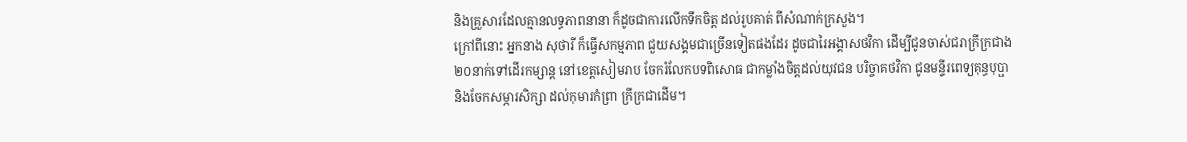និងគ្រួសារដែលគ្មានលទ្ធភាពនានា ក៏ដូចជាការលើកទឹកចិត្ត ដល់រូបគាត់ ពីសំណាក់ក្រសួង។
ក្រៅពីនោះ អ្នកនាង សុថារី ក៏ធ្វើសកម្មភាព ជួយសង្គមជាច្រើនទៀតផងដែរ ដូចជារៃអង្គាសថវិកា ដើម្បីជូនចាស់ជរាក្រីក្រជាង ២០នាក់ទៅដើរកម្សាន្ត នៅខេត្តសៀមរាប ចែករំលែកបទពិសោធ ជាកម្លាំងចិត្តដល់យុវជន បរិច្ចាគថវិកា ជូនមន្ទីរពេទ្យគុន្ធបុប្ផា និងចែកសម្ភារសិក្សា ដល់កុមារកំព្រា ក្រីក្រជាដើម។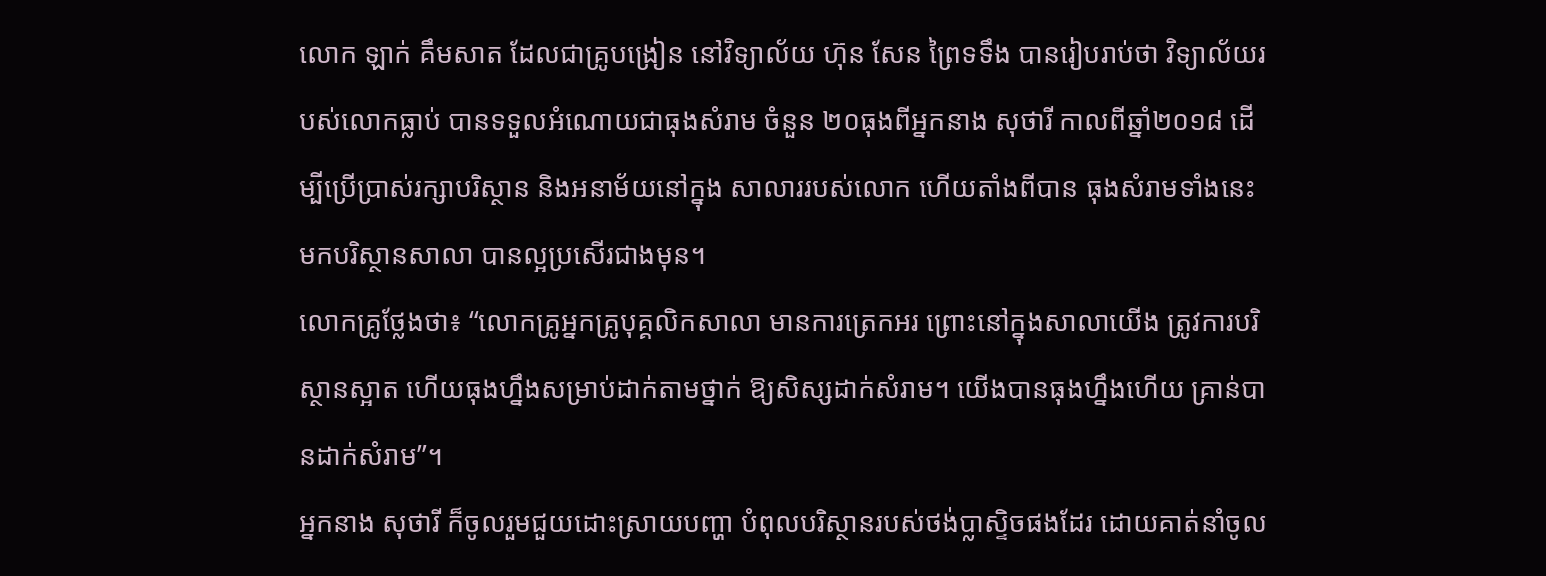លោក ឡាក់ គឹមសាត ដែលជាគ្រូបង្រៀន នៅវិទ្យាល័យ ហ៊ុន សែន ព្រៃទទឹង បានរៀបរាប់ថា វិទ្យាល័យរបស់លោកធ្លាប់ បានទទួលអំណោយជាធុងសំរាម ចំនួន ២០ធុងពីអ្នកនាង សុថារី កាលពីឆ្នាំ២០១៨ ដើម្បីប្រើប្រាស់រក្សាបរិស្ថាន និងអនាម័យនៅក្នុង សាលាររបស់លោក ហើយតាំងពីបាន ធុងសំរាមទាំងនេះ មកបរិស្ថានសាលា បានល្អប្រសើរជាងមុន។
លោកគ្រូថ្លែងថា៖ “លោកគ្រូអ្នកគ្រូបុគ្គលិកសាលា មានការត្រេកអរ ព្រោះនៅក្នុងសាលាយើង ត្រូវការបរិស្ថានស្អាត ហើយធុងហ្នឹងសម្រាប់ដាក់តាមថ្នាក់ ឱ្យសិស្សដាក់សំរាម។ យើងបានធុងហ្នឹងហើយ គ្រាន់បានដាក់សំរាម”។
អ្នកនាង សុថារី ក៏ចូលរួមជួយដោះស្រាយបញ្ហា បំពុលបរិស្ថានរបស់ថង់ប្លាស្ទិចផងដែរ ដោយគាត់នាំចូល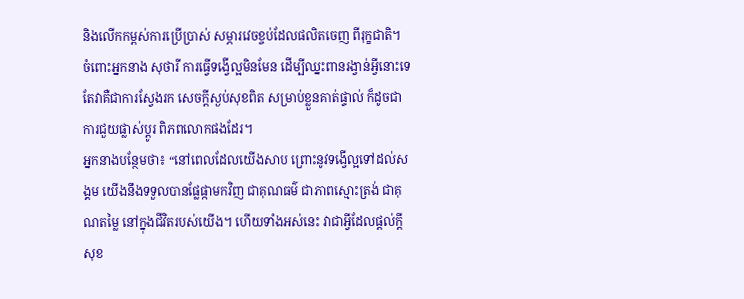និងលើកកម្ពស់ការប្រើប្រាស់ សម្ភារវេចខ្ចប់ដែលផលិតចេញ ពីរុក្ខជាតិ។
ចំពោះអ្នកនាង សុថារី ការធ្វើទង្វើល្អមិនមែន ដើម្បីឈ្នះពានរង្វាន់អ្វីនោះទេ តែវាគឺជាការស្វែងរក សេចក្ដីស្ងប់សុខពិត សម្រាប់ខ្លួនគាត់ផ្ទាល់ ក៏ដូចជាការជួយផ្លាស់ប្ដូរ ពិភពលោកផងដែរ។
អ្នកនាងបន្ថែមថា៖ “នៅពេលដែលយើងសាប ព្រោះនូវទង្វើល្អទៅដល់សង្គម យើងនឹងទទួលបានផ្លែផ្កាមកវិញ ជាគុណធម៌ ជាភាពស្មោះត្រង់ ជាគុណតម្លៃ នៅក្នុងជីវិតរបស់យើង។ ហើយទាំងអស់នេះ វាជាអ្វីដែលផ្ដល់ក្ដីសុខ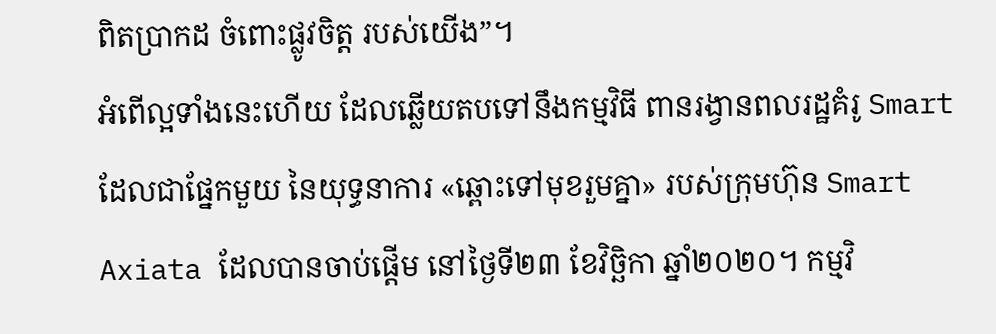ពិតប្រាកដ ចំពោះផ្លូវចិត្ត របស់យើង”។
អំពើល្អទាំងនេះហើយ ដែលឆ្លើយតបទៅនឹងកម្មវិធី ពានរង្វានពលរដ្ឋគំរូ Smart ដែលជាផ្នែកមួយ នៃយុទ្ធនាការ «ឆ្ពោះទៅមុខរួមគ្នា» របស់ក្រុមហ៊ុន Smart Axiata ដែលបានចាប់ផ្តើម នៅថ្ងៃទី២៣ ខែវិច្ឆិកា ឆ្នាំ២០២០។ កម្មវិ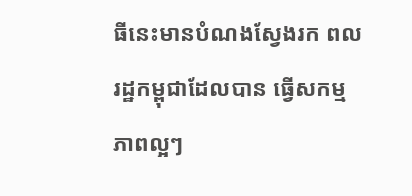ធីនេះមានបំណងស្វែងរក ពលរដ្ឋកម្ពុជាដែលបាន ធ្វើសកម្មភាពល្អៗ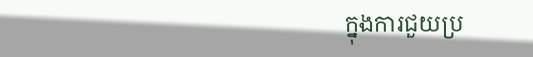ក្នុងការជួយប្រ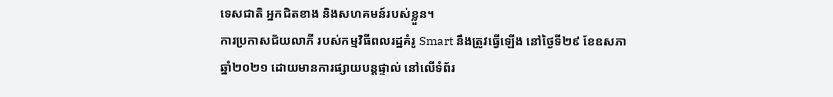ទេសជាតិ អ្នកជិតខាង និងសហគមន៍របស់ខ្លួន។
ការប្រកាសជ័យលាភី របស់កម្មវិធីពលរដ្ឋគំរូ Smart នឹងត្រូវធ្វើឡើង នៅថ្ងៃទី២៩ ខែឧសភា ឆ្នាំ២០២១ ដោយមានការផ្សាយបន្តផ្ទាល់ នៅលើទំព័រ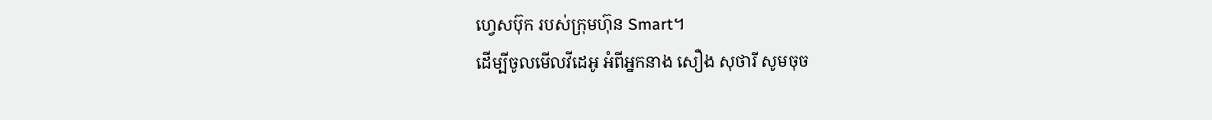ហ្វេសប៊ុក របស់ក្រុមហ៊ុន Smart។
ដើម្បីចូលមើលវីដេអូ អំពីអ្នកនាង សឿង សុថារី សូមចុច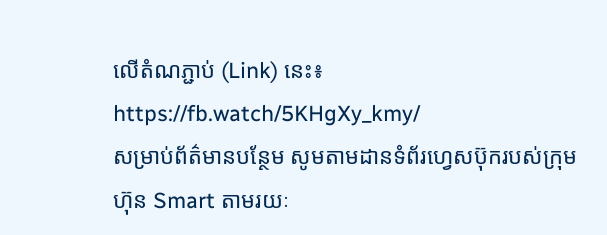លើតំណភ្ជាប់ (Link) នេះ៖ https://fb.watch/5KHgXy_kmy/
សម្រាប់ព័ត៌មានបន្ថែម សូមតាមដានទំព័រហ្វេសប៊ុករបស់ក្រុមហ៊ុន Smart តាមរយៈ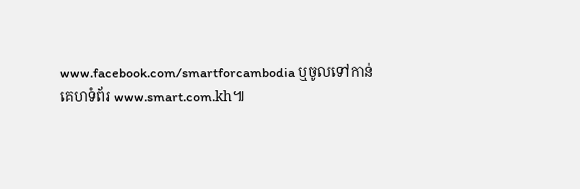www.facebook.com/smartforcambodia ឬចូលទៅកាន់គេហទំព័រ www.smart.com.kh៕